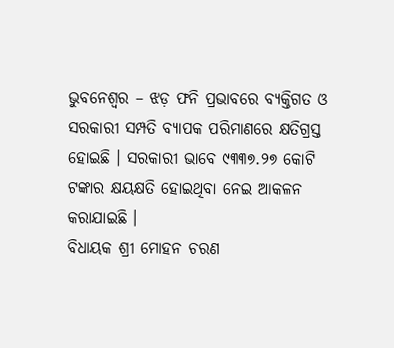ଭୁବନେଶ୍ୱର – ଝଡ଼ ଫନି ପ୍ରଭାବରେ ବ୍ୟକ୍ତିଗତ ଓ ସରକାରୀ ସମ୍ପତି ବ୍ୟାପକ ପରିମାଣରେ କ୍ଷତିଗ୍ରସ୍ତ ହୋଇଛି । ସରକାରୀ ଭାବେ ୯୩୩୭.୨୭ କୋଟି ଟଙ୍କାର କ୍ଷୟକ୍ଷତି ହୋଇଥିବା ନେଇ ଆକଳନ କରାଯାଇଛି ।
ବିଧାୟକ ଶ୍ରୀ ମୋହନ ଚରଣ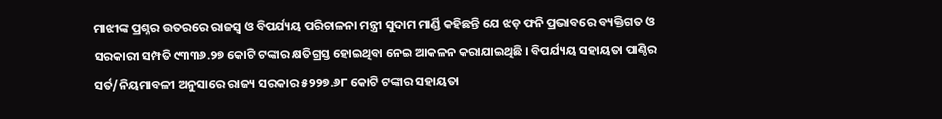ମାଝୀଙ୍କ ପ୍ରଶ୍ନର ଉତରରେ ରାଜସ୍ୱ ଓ ବିପର୍ଯ୍ୟୟ ପରିଚାଳନା ମନ୍ତ୍ରୀ ସୁଦାମ ମାର୍ଣ୍ଡି କହିଛନ୍ତି ଯେ ଝଡ଼ ଫନି ପ୍ରଭାବରେ ବ୍ୟକ୍ତିଗତ ଓ ସରକାରୀ ସମ୍ପତି ୯୩୩୬.୨୭ କୋଟି ଟଙ୍କାର କ୍ଷତିଗ୍ରସ୍ତ ହୋଇଥିବା ନେଇ ଆକଳନ କରାଯାଇଥିଛି । ବିପର୍ଯ୍ୟୟ ସହାୟତା ପାଣ୍ଠିର ସର୍ତ/ନିୟମାବଳୀ ଅନୁସାରେ ରାଜ୍ୟ ସରକାର ୫୨୨୭.୬୮ କୋଟି ଟଙ୍କାର ସହାୟତା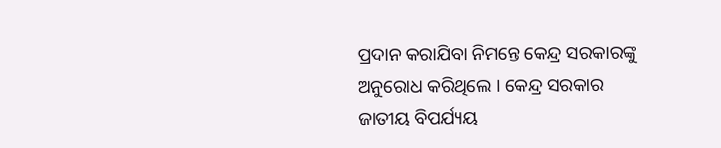ପ୍ରଦାନ କରାଯିବା ନିମନ୍ତେ କେନ୍ଦ୍ର ସରକାରଙ୍କୁ ଅନୁରୋଧ କରିଥିଲେ । କେନ୍ଦ୍ର ସରକାର ଜାତୀୟ ବିପର୍ଯ୍ୟୟ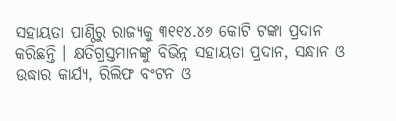ସହାୟତା ପାଣ୍ଠିରୁ ରାଜ୍ୟକୁ ୩୧୧୪.୪୬ କୋଟି ଟଙ୍କା ପ୍ରଦାନ କରିଛନ୍ତି । କ୍ଷତିଗ୍ରସ୍ତମାନଙ୍କୁ ବିଭିନ୍ନ ସହାୟତା ପ୍ରଦାନ, ସନ୍ଧାନ ଓ ଉଦ୍ଧାର କାର୍ଯ୍ୟ, ରିଲିଫ ବଂଟନ ଓ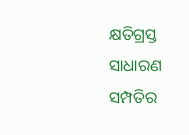କ୍ଷତିଗ୍ରସ୍ତ ସାଧାରଣ ସମ୍ପତିର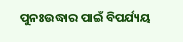ପୁନଃଉଦ୍ଧାର ପାଇଁ ବିପର୍ଯ୍ୟୟ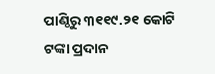ପାଣ୍ଠିରୁ ୩୧୧୯.୨୧ କୋଟି ଟଙ୍କା ପ୍ରଦାନ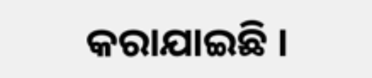କରାଯାଇଛି ।